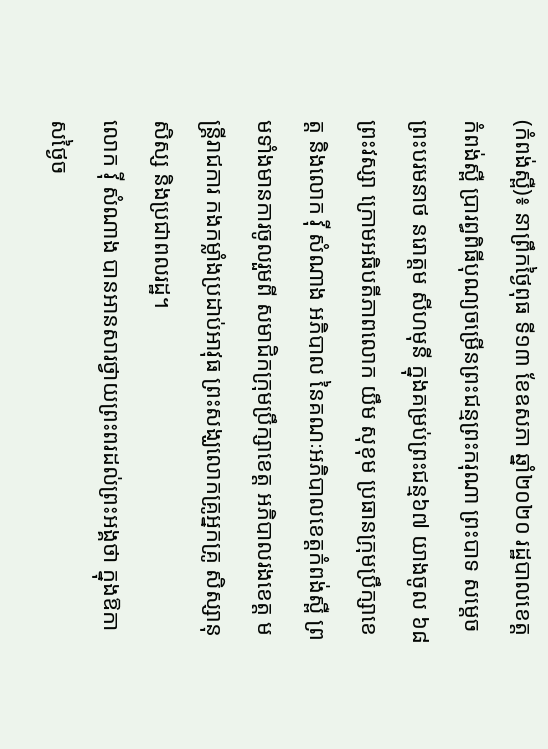(កំពង់ស្ពឺ)៖ នាព្រឹកថ្ងៃពុធ ទី១៣ ខែឧសភា ឆ្នាំ២០២០ រដ្ឋបាលខេត្តកំពង់ស្ពឺ ប្រារព្ធពិធីបុណ្យចម្រើនព្រះជន្មព្រះករុណា ព្រះបាទ សម្តេច ព្រះបរមនាថ នរោត្តម សីហមុនី ក្នុងគម្រប់ព្រះជន្ម៦៧ យាងចូល ៦៨ព្រះវស្សា ក្រោមអធិបតីភាពលោក យឹម សុខុម ប្រធានក្រុមប្រឹក្សាខេត្ត និងលោក វ៉ី សំណាង អភិបាល នៃគណៈអភិបាលខេត្តកំពង់ស្ពឺ ព្រមទាំងមានការចូលរួមពី សមាជិកក្រុមប្រឹក្សាខេត្ត អភិបាលរងខេត្ត មន្ត្រីរាជការ កងកម្លាំងប្រដាប់អាវុធ ព្រះសង្ឃលោកគ្រូអ្នកគ្រូ សិស្សានុសិស្ស និងប្រជាពលរដ្ឋ។
លោក វ៉ី សំណាង បានអានសារថ្វាយព្រះពរដល់ព្រះអង្គថា ក្នុងឱកាសថ្ងៃច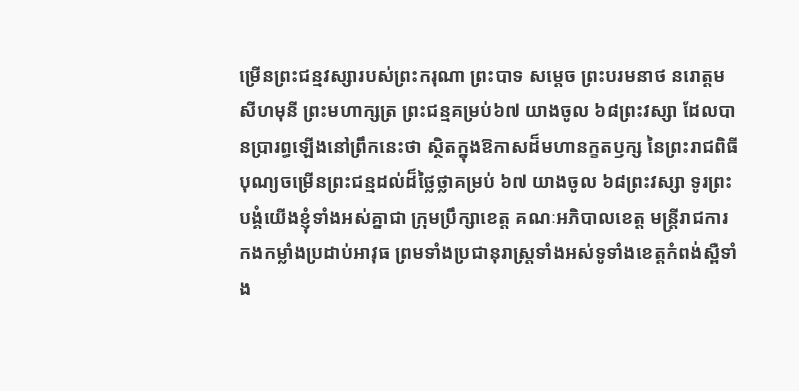ម្រើនព្រះជន្មវស្សារបស់ព្រះករុណា ព្រះបាទ សម្តេច ព្រះបរមនាថ នរោត្តម សីហមុនី ព្រះមហាក្សត្រ ព្រះជន្មគម្រប់៦៧ យាងចូល ៦៨ព្រះវស្សា ដែលបានប្រារព្ធឡើងនៅព្រឹកនេះថា ស្ថិតក្នុងឱកាសដ៏មហានក្ខតឫក្ស នៃព្រះរាជពិធីបុណ្យចម្រើនព្រះជន្មដល់ដ៏ថ្លៃថ្លាគម្រប់ ៦៧ យាងចូល ៦៨ព្រះវស្សា ទូរព្រះបង្គំយើងខ្ញុំទាំងអស់គ្នាជា ក្រុមប្រឹក្សាខេត្ត គណៈអភិបាលខេត្ត មន្ត្រីរាជការ កងកម្លាំងប្រដាប់អាវុធ ព្រមទាំងប្រជានុរាស្រ្តទាំងអស់ទូទាំងខេត្តកំពង់ស្ពឺទាំង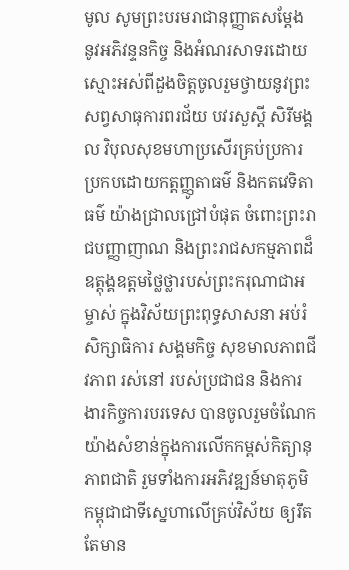មូល សូមព្រះបរមរាជានុញ្ញាតសម្ដែង នូវអភិវន្ទនកិច្ច និងអំណរសាទរដោយស្មោះអស់ពីដួងចិត្តចូលរួមថ្វាយនូវព្រះសព្វសាធុការពរជ័យ បវរសួស្ដី សិរីមង្គល វិបុលសុខមហាប្រសើរគ្រប់ប្រការប្រកបដោយកត្តញ្ញូតាធម៌ និងកតវេទិតាធម៌ យ៉ាងជ្រាលជ្រៅបំផុត ចំពោះព្រះរាជបញ្ញាញាណ និងព្រះរាជសកម្មភាពដ៏ឧត្តុង្គឧត្តមថ្លៃថ្លារបស់ព្រះករុណាជាអម្ចាស់ ក្នុងវិស័យព្រះពុទ្ធសាសនា អប់រំសិក្សាធិការ សង្គមកិច្ច សុខមាលភាពជីវភាព រស់នៅ របស់ប្រជាជន និងការងារកិច្ចការបរទេស បានចូលរួមចំណែកយ៉ាងសំខាន់ក្នុងការលើកកម្ពស់កិត្យានុភាពជាតិ រួមទាំងការអភិវឌ្ឍន៍មាតុភូមិកម្ពុជាជាទីស្នេហាលើគ្រប់វិស័យ ឲ្យរឹតតែមាន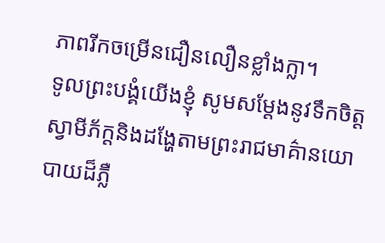ភាពរីកចម្រើនជឿនលឿនខ្លាំងក្លា។
ទូលព្រះបង្គំយើងខ្ញុំ សូមសម្ដែងនូវទឹកចិត្តស្វាមីភ័ក្តនិងដង្ហែតាមព្រះរាជមាគ៌ានយោបាយដ៏ភ្លឺ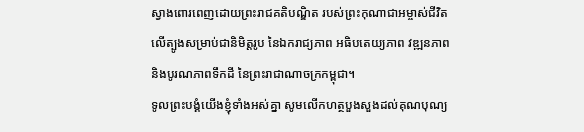ស្វាងពោរពេញដោយព្រះរាជគតិបណ្ឌិត របស់ព្រះកុណាជាអម្ចាស់ជីវិតលើត្បូងសម្រាប់ជានិមិត្តរូប នៃឯករាជ្យភាព អធិបតេយ្យភាព វឌ្ឍនភាព និងបូរណភាពទឹកដី នៃព្រះរាជាណាចក្រកម្ពុជា។
ទូលព្រះបង្គំយើងខ្ញុំទាំងអស់គ្នា សូមលើកហត្ថបួងសួងដល់គុណបុណ្យ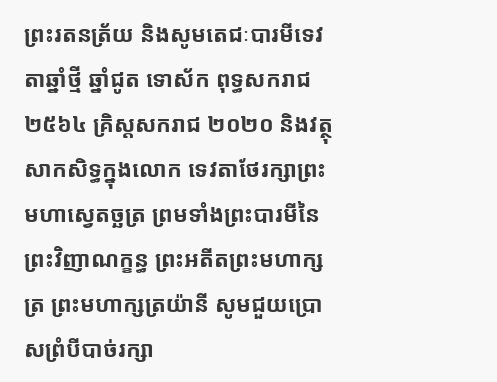ព្រះរតនត្រ័យ និងសូមតេជៈបារមីទេវតាឆ្នាំថ្មី ឆ្នាំជូត ទោស័ក ពុទ្ធសករាជ ២៥៦៤ គ្រិស្តសករាជ ២០២០ និងវត្ថុសាកសិទ្ធក្នុងលោក ទេវតាថែរក្សាព្រះមហាស្វេតច្ឆត្រ ព្រមទាំងព្រះបារមីនៃព្រះវិញាណក្ខន្ធ ព្រះអតីតព្រះមហាក្សត្រ ព្រះមហាក្សត្រយ៉ានី សូមជួយប្រោសព្រំបីបាច់រក្សា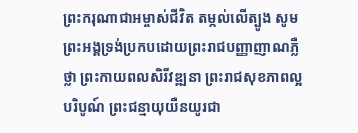ព្រះករុណាជាអម្ចាស់ជីវិត តម្កល់លើត្បូង សូមព្រះអង្គទ្រង់ប្រកបដោយព្រះរាជបញ្ញាញាណភ្លឺថ្លា ព្រះកាយពលសិរីវឌ្ឍនា ព្រះរាជសុខភាពល្អបរិបូណ៍ ព្រះជន្មាយុយឺនយូរជា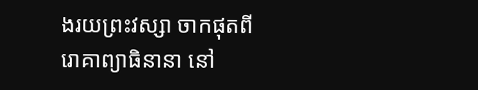ងរយព្រះវស្សា ចាកផុតពីរោគាព្យាធិនានា នៅ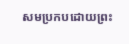សមប្រកបដោយព្រះ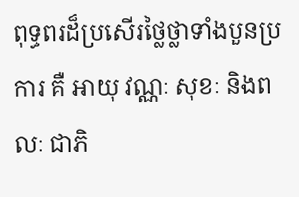ពុទ្ធពរដ៏ប្រសើរថ្លៃថ្លាទាំងបួនប្រការ គឺ អាយុ វណ្ណៈ សុខៈ និងពលៈ ជាភិ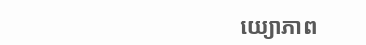យ្យោភាព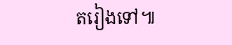តរៀងទៅ៕